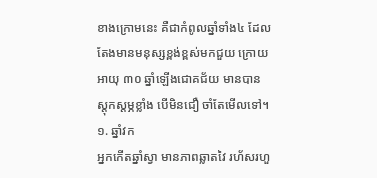ខាងក្រោមនេះ គឺជាកំពូលឆ្នាំទាំង៤ ដែលតែងមានមនុស្សខ្ពង់ខ្ពស់មកជួយ ក្រោយអាយុ ៣០ ឆ្នាំឡើងជោគជ័យ មានបានស្ដុកស្ដម្ភខ្លាំង បើមិនជឿ ចាំតែមើលទៅ។
១. ឆ្នាំវក
អ្នកកើតឆ្នាំស្វា មានភាពឆ្លាតវៃ រហ័សរហួ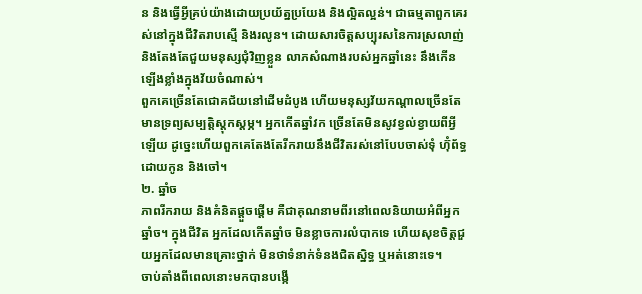ន និងធ្វើអ្វីគ្រប់យ៉ាងដោយប្រយ័ត្នប្រយែង និងល្អិតល្អន់។ ជាធម្មតាពួកគេរស់នៅក្នុងជីវិតរាបស្មើ និងរលូន។ ដោយសារចិត្តសប្បុរសនៃការស្រលាញ់ និងតែងតែជួយមនុស្សជុំវិញខ្លួន លាភសំណាងរបស់អ្នកឆ្នាំនេះ នឹងកើនឡើងខ្លាំងក្នុងវ័យចំណាស់។
ពួកគេច្រើនតែជោគជ័យនៅដើមដំបូង ហើយមនុស្សវ័យកណ្តាលច្រើនតែមានទ្រព្យសម្បត្តិស្ដុកស្ដម្ភ។ អ្នកកើតឆ្នាំវក ច្រើនតែមិនសូវខ្វល់ខ្វាយពីអ្វីឡើយ ដូច្នេះហើយពួកគេតែងតែរីករាយនឹងជីវិតរស់នៅបែបចាស់ទុំ ហ៊ុំព័ទ្ធដោយកូន និងចៅ។
២. ឆ្នាំច
ភាពរីករាយ និងគំនិតផ្តួចផ្តើម គឺជាគុណនាមពីរនៅពេលនិយាយអំពីអ្នកឆ្នាំច។ ក្នុងជីវិត អ្នកដែលកើតឆ្នាំច មិនខ្លាចការលំបាកទេ ហើយសុខចិត្តជួយអ្នកដែលមានគ្រោះថ្នាក់ មិនថាទំនាក់ទំនងជិតស្និទ្ធ ឬអត់នោះទេ។
ចាប់តាំងពីពេលនោះមកបានបង្កើ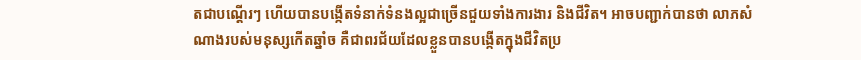តជាបណ្តើរៗ ហើយបានបង្កើតទំនាក់ទំនងល្អជាច្រើនជួយទាំងការងារ និងជីវិត។ អាចបញ្ជាក់បានថា លាភសំណាងរបស់មនុស្សកើតឆ្នាំច គឺជាពរជ័យដែលខ្លួនបានបង្កើតក្នុងជីវិតប្រ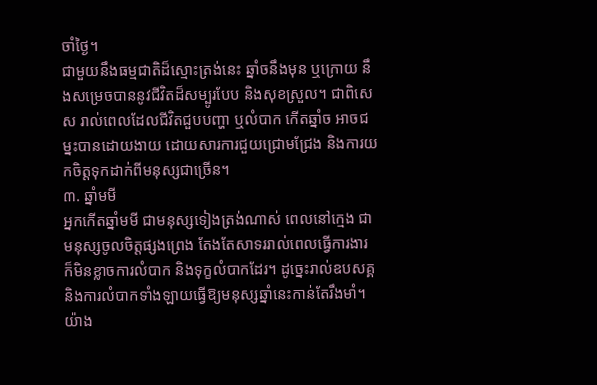ចាំថ្ងៃ។
ជាមួយនឹងធម្មជាតិដ៏ស្មោះត្រង់នេះ ឆ្នាំចនឹងមុន ឬក្រោយ នឹងសម្រេចបាននូវជីវិតដ៏សម្បូរបែប និងសុខស្រួល។ ជាពិសេស រាល់ពេលដែលជីវិតជួបបញ្ហា ឬលំបាក កើតឆ្នាំច អាចជម្នះបានដោយងាយ ដោយសារការជួយជ្រោមជ្រែង និងការយកចិត្តទុកដាក់ពីមនុស្សជាច្រើន។
៣. ឆ្នាំមមី
អ្នកកើតឆ្នាំមមី ជាមនុស្សទៀងត្រង់ណាស់ ពេលនៅក្មេង ជាមនុស្សចូលចិត្តផ្សងព្រេង តែងតែសាទររាល់ពេលធ្វើការងារ ក៏មិនខ្លាចការលំបាក និងទុក្ខលំបាកដែរ។ ដូច្នេះរាល់ឧបសគ្គ និងការលំបាកទាំងឡាយធ្វើឱ្យមនុស្សឆ្នាំនេះកាន់តែរឹងមាំ។
យ៉ាង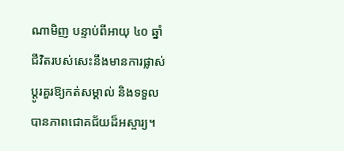ណាមិញ បន្ទាប់ពីអាយុ ៤០ ឆ្នាំ ជីវិតរបស់សេះនឹងមានការផ្លាស់ប្តូរគួរឱ្យកត់សម្គាល់ និងទទួលបានភាពជោគជ័យដ៏អស្ចារ្យ។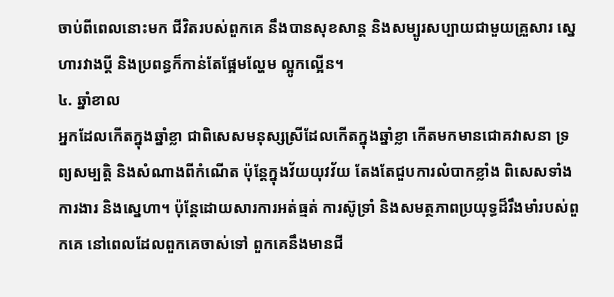ចាប់ពីពេលនោះមក ជីវិតរបស់ពួកគេ នឹងបានសុខសាន្ត និងសម្បូរសប្បាយជាមួយគ្រួសារ ស្នេហារវាងប្តី និងប្រពន្ធក៏កាន់តែផ្អែមល្ហែម ល្អូកល្អើន។
៤. ឆ្នាំខាល
អ្នកដែលកើតក្នុងឆ្នាំខ្លា ជាពិសេសមនុស្សស្រីដែលកើតក្នុងឆ្នាំខ្លា កើតមកមានជោគវាសនា ទ្រព្យសម្បត្តិ និងសំណាងពីកំណើត ប៉ុន្តែក្នុងវ័យយុវវ័យ តែងតែជួបការលំបាកខ្លាំង ពិសេសទាំងការងារ និងស្នេហា។ ប៉ុន្តែដោយសារការអត់ធ្មត់ ការស៊ូទ្រាំ និងសមត្ថភាពប្រយុទ្ធដ៏រឹងមាំរបស់ពួកគេ នៅពេលដែលពួកគេចាស់ទៅ ពួកគេនឹងមានជី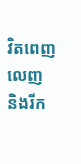វិតពេញលេញ និងរីក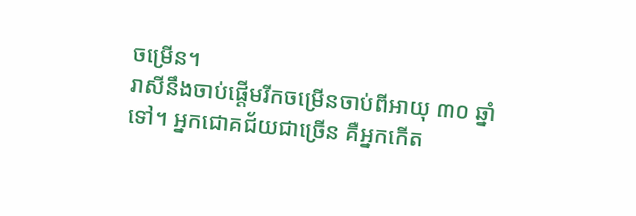ចម្រើន។
រាសីនឹងចាប់ផ្តើមរីកចម្រើនចាប់ពីអាយុ ៣០ ឆ្នាំទៅ។ អ្នកជោគជ័យជាច្រើន គឺអ្នកកើត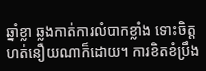ឆ្នាំខ្លា ឆ្លងកាត់ការលំបាកខ្លាំង ទោះចិត្តហត់នឿយណាក៏ដោយ។ ការខិតខំប្រឹង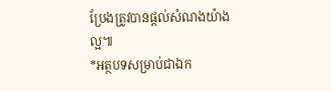ប្រែងត្រូវបានផ្តល់សំណងយ៉ាងល្អ៕
*អត្ថបទសម្រាប់ជាឯក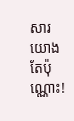សារយោងតែប៉ុណ្ណោះ!